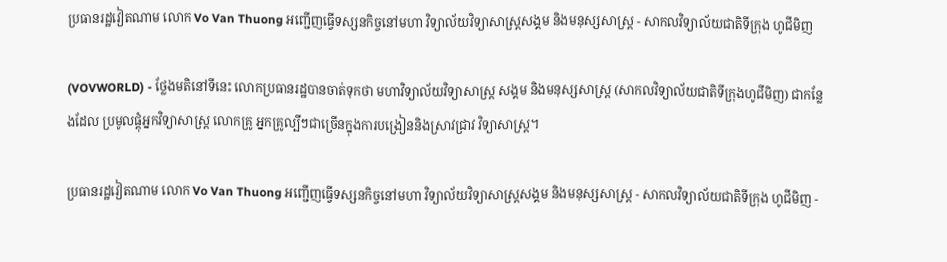ប្រធានរដ្ឋវៀតណាម លោក Vo Van Thuong អញ្ជើញធ្វើទស្សនកិច្ចនៅមហា វិទ្យាល័យវិទ្យាសាស្ត្រសង្គម និងមនុស្សសាស្ត្រ - សាកលវិទ្យាល័យជាតិទីក្រុង ហូជីមិញ

(VOVWORLD) - ថ្លែងមតិនៅទីនេះ លោកប្រធានរដ្ឋបានចាត់ទុកថា មហាវិទ្យាល័យវិទ្យាសាស្ត្រ សង្គម និងមនុស្សសាស្ត្រ (សាកលវិទ្យាល័យជាតិទីក្រុងហូជីមិញ) ជាកន្លែងដែល ប្រមូលផ្តុំអ្នកវិទ្យាសាស្ត្រ លោកគ្រូ អ្នកគ្រូល្បីៗជាច្រើនក្នុងការបង្រៀននិងស្រាវជ្រាវ វិទ្យាសាស្ត្រ។

ប្រធានរដ្ឋវៀតណាម លោក Vo Van Thuong អញ្ជើញធ្វើទស្សនកិច្ចនៅមហា វិទ្យាល័យវិទ្យាសាស្ត្រសង្គម និងមនុស្សសាស្ត្រ - សាកលវិទ្យាល័យជាតិទីក្រុង ហូជីមិញ -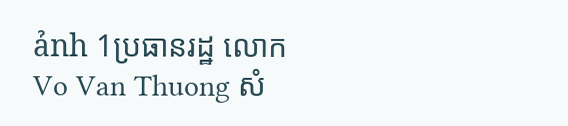ảnh 1ប្រធានរដ្ឋ លោក Vo Van Thuong សំ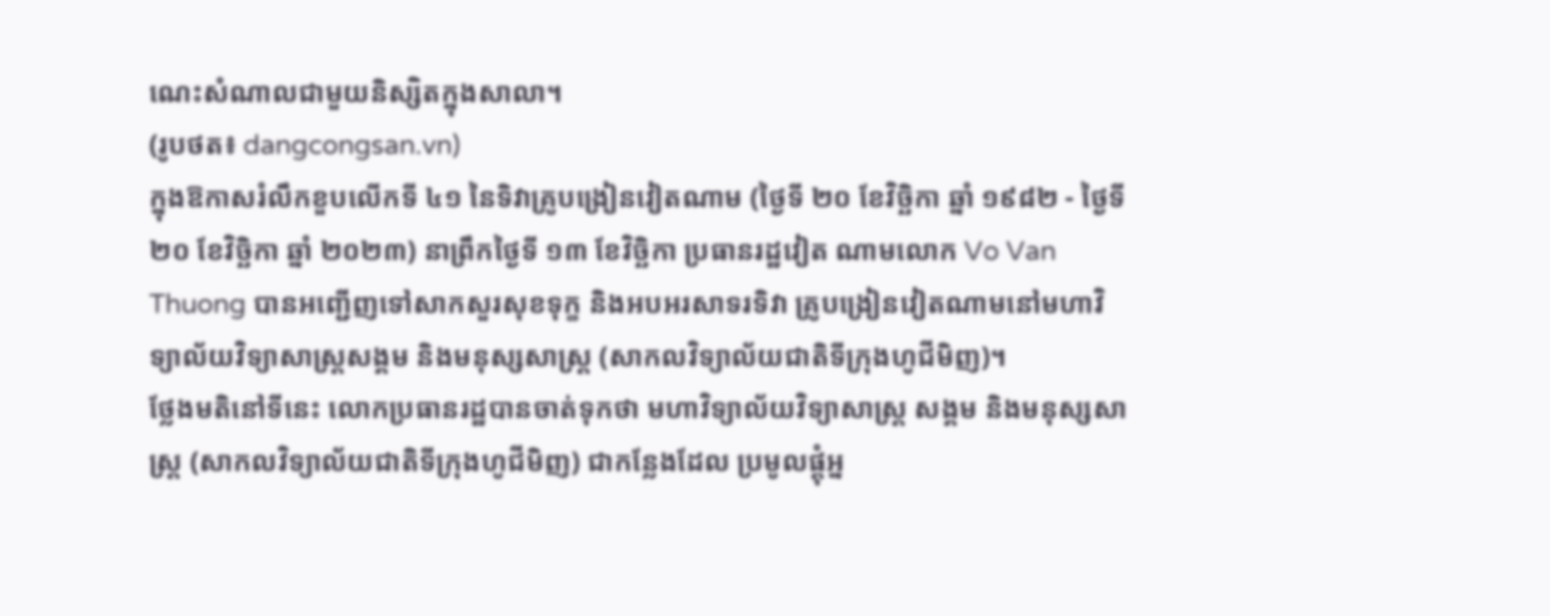ណេះសំណាលជាមួយនិស្សិតក្នុងសាលា។
(រូបថត៖ dangcongsan.vn)
ក្នុងឱកាសរំលឹកខួបលើកទី ៤១ នៃទិវាគ្រូបង្រៀនវៀតណាម (ថ្ងៃទី ២០ ខែវិច្ឆិកា ឆ្នាំ ១៩៨២ - ថ្ងៃទី ២០ ខែវិច្ឆិកា ឆ្នាំ ២០២៣) នាព្រឹកថ្ងៃទី ១៣ ខែវិច្ឆិកា ប្រធានរដ្ឋវៀត ណាមលោក Vo Van Thuong បានអញ្ជើញទៅសាកសួរសុខទុក្ខ និងអបអរសាទរទិវា គ្រូបង្រៀនវៀតណាមនៅមហាវិទ្យាល័យវិទ្យាសាស្ត្រសង្គម និងមនុស្សសាស្ត្រ (សាកលវិទ្យាល័យជាតិទីក្រុងហូជីមិញ)។
ថ្លែងមតិនៅទីនេះ លោកប្រធានរដ្ឋបានចាត់ទុកថា មហាវិទ្យាល័យវិទ្យាសាស្ត្រ សង្គម និងមនុស្សសាស្ត្រ (សាកលវិទ្យាល័យជាតិទីក្រុងហូជីមិញ) ជាកន្លែងដែល ប្រមូលផ្តុំអ្ន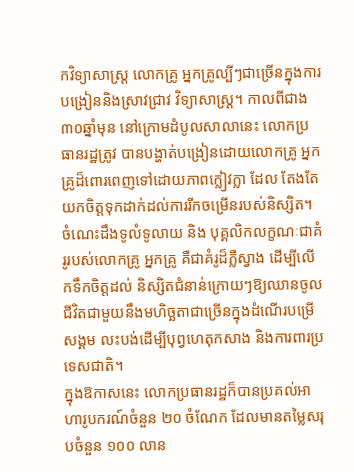កវិទ្យាសាស្ត្រ លោកគ្រូ អ្នកគ្រូល្បីៗជាច្រើនក្នុងការបង្រៀននិងស្រាវជ្រាវ វិទ្យាសាស្ត្រ។ កាលពីជាង៣០ឆ្នាំមុន នៅក្រោមដំបូលសាលានេះ លោកប្រធានរដ្ឋត្រូវ បានបង្ហាត់បង្រៀនដោយលោកគ្រូ អ្នកគ្រូដ៏ពោរពេញទៅដោយភាពក្លៀវក្លា ដែល តែងតែយកចិត្តទុកដាក់ដល់ការរីកចម្រើនរបស់និស្សិត។ ចំណេះដឹងទូលំទូលាយ និង បុគ្គលិកលក្ខណៈជាគំរូរបស់លោកគ្រូ អ្នកគ្រូ គឺជាគំរូដ៏ភ្លឺស្វាង ដើម្បីលើកទឹកចិត្តដល់ និស្សិតជំនាន់ក្រោយៗឱ្យឈានចូលជីវិតជាមួយនឹងមហិច្ឆតាជាច្រើនក្នុងដំណើរបម្រើសង្គម លះបង់ដើម្បីបុព្វហេតុកសាង និងការពារប្រទេសជាតិ។
ក្នុងឱកាសនេះ លោកប្រធានរដ្ឋក៏បានប្រគល់អាហារូបករណ៍ចំនួន ២០ ចំណែក ដែលមានតម្លៃសរុបចំនួន ១០០ លាន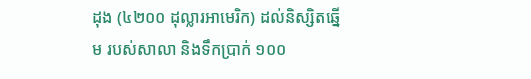ដុង (៤២០០ ដុល្លារអាមេរិក) ដល់និស្សិតឆ្នើម របស់សាលា និងទឹកប្រាក់ ១០០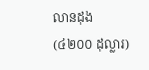លានដុង (៤២០០ ដុល្លារ)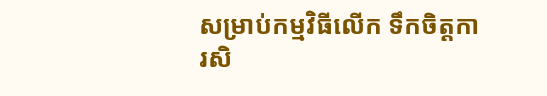សម្រាប់កម្មវិធីលើក ទឹកចិត្តការសិ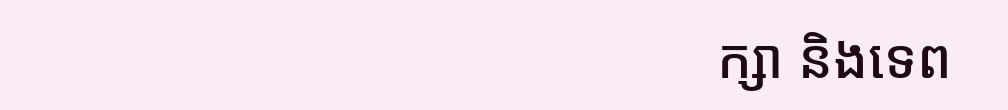ក្សា និងទេព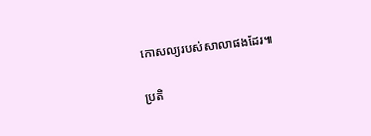កោសល្យរបស់សាលាផងដែរ៕

ប្រតិ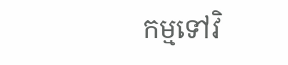កម្មទៅវិ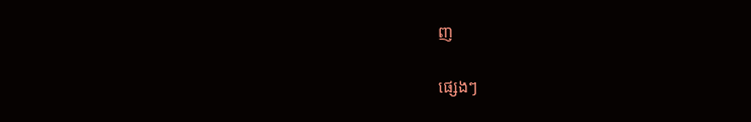ញ

ផ្សេងៗ